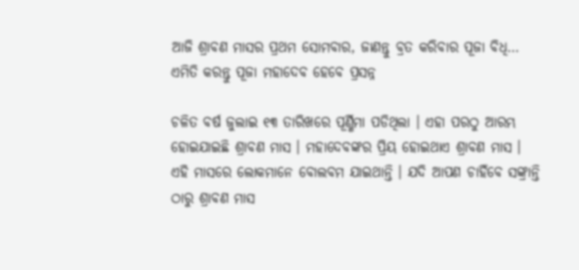ଆଜି ଶ୍ରାବଣ ମାସର ପ୍ରଥମ ସୋମବାର, ଜାଣନ୍ତୁ ବ୍ରତ କରିବାର ପୂଜା ବିଧି… ଏମିତି କରନ୍ତୁ ପୂଜା ମହାଦେବ ହେବେ ପ୍ରସନ୍ନ

ଚଳିତ ବର୍ଷ ଜୁଲାଇ ୧୩ ତାରିଖରେ ପୂର୍ଣ୍ଣିମା ପଡିଥିଲା । ଏହା ପରଠୁ ଆରମ୍ଭ ହୋଇଯାଇଛି ଶ୍ରାବଣ ମାସ । ମହାଦେବଙ୍କର ପ୍ରିୟ ହୋଇଥାଏ ଶ୍ରାବଣ ମାସ । ଏହି ମାସରେ ଲୋକମାନେ ବୋଲବମ ଯାଇଥାନ୍ତି । ଯଦି ଆପଣ ଚାହିଁବେ ସଙ୍କ୍ରାନ୍ତି ଠାରୁ ଶ୍ରାବଣ ମାସ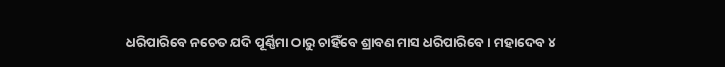ଧରିପାରିବେ ନଚେତ ଯଦି ପୂର୍ଣ୍ଣିମା ଠାରୁ ଚାହିଁବେ ଶ୍ରାବଣ ମାସ ଧରିପାରିବେ । ମହାଦେବ ୪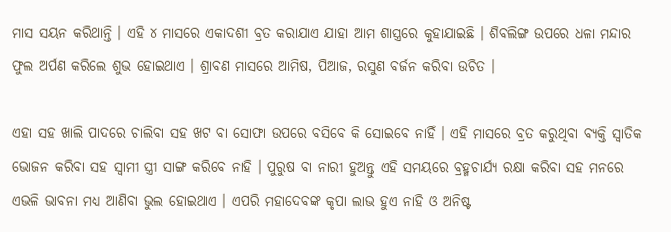ମାସ ସୟନ କରିଥାନ୍ତି । ଏହି ୪ ମାସରେ ଏକାଦଶୀ ବ୍ରତ କରାଯାଏ ଯାହା ଆମ ଶାସ୍ତ୍ରରେ କୁହାଯାଇଛି । ଶିବଲିଙ୍ଗ ଉପରେ ଧଳା ମନ୍ଦାର ଫୁଲ ଅର୍ପଣ କରିଲେ ଶୁଭ ହୋଇଥାଏ । ଶ୍ରାବଣ ମାସରେ ଆମିଷ, ପିଆଜ, ରସୁଣ ବର୍ଜନ କରିବା ଉଚିତ ।

ଏହା ସହ ଖାଲି ପାଦରେ ଚାଲିବା ସହ ଖଟ ବା ସୋଫା ଉପରେ ବସିବେ କି ସୋଇବେ ନାହିଁ । ଏହି ମାସରେ ବ୍ରତ କରୁଥିବା ବ୍ୟକ୍ତି ସ୍ବାତିକ ଭୋଜନ କରିବା ସହ ସ୍ଵାମୀ ସ୍ତ୍ରୀ ସାଙ୍ଗ କରିବେ ନାହି । ପୁରୁଷ ବା ନାରୀ ହୁଅନ୍ତୁ ଏହି ସମୟରେ ବ୍ରହ୍ମଚାର୍ଯ୍ୟ ରକ୍ଷା କରିବା ସହ ମନରେ ଏଭଳି ଭାବନା ମଧ୍ୟ ଆଣିବା ଭୁଲ ହୋଇଥାଏ । ଏପରି ମହାଦେବଙ୍କ କୃପା ଲାଭ ହୁଏ ନାହି ଓ ଅନିଷ୍ଟ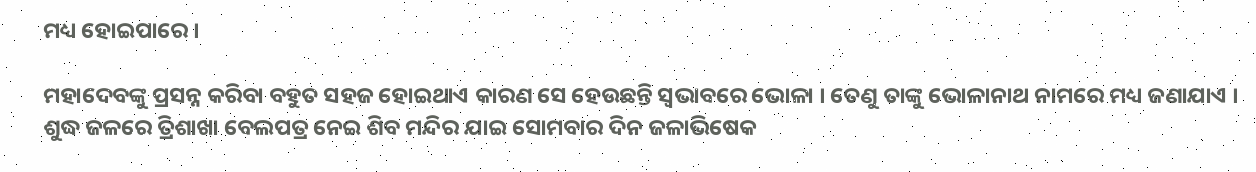ମଧ୍ୟ ହୋଇପାରେ ।

ମହାଦେବଙ୍କୁ ପ୍ରସନ୍ନ କରିବା ବହୁତ ସହଜ ହୋଇଥାଏ କାରଣ ସେ ହେଉଛନ୍ତି ସ୍ଵଭାବରେ ଭୋଳା । ତେଣୁ ତାଙ୍କୁ ଭୋଳାନାଥ ନାମରେ ମଧ୍ୟ ଜଣାଯାଏ । ଶୁଦ୍ଧ ଜଳରେ ତ୍ରିଶାଖା ବେଲପତ୍ର ନେଇ ଶିବ ମନ୍ଦିର ଯାଇ ସୋମବାର ଦିନ ଜଳାଭିଷେକ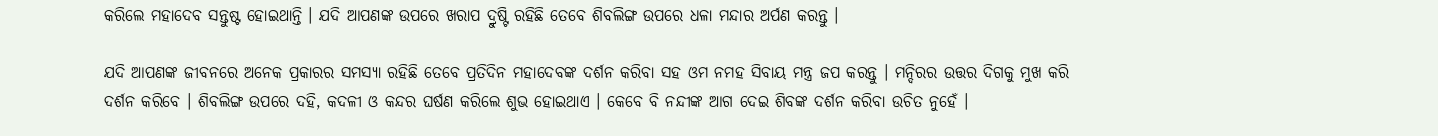କରିଲେ ମହାଦେବ ସନ୍ତୁଷ୍ଟ ହୋଇଥାନ୍ତି । ଯଦି ଆପଣଙ୍କ ଉପରେ ଖରାପ ଦ୍ରୁଷ୍ଟି ରହିଛି ତେବେ ଶିବଲିଙ୍ଗ ଉପରେ ଧଳା ମନ୍ଦାର ଅର୍ପଣ କରନ୍ତୁ ।

ଯଦି ଆପଣଙ୍କ ଜୀବନରେ ଅନେକ ପ୍ରକାରର ସମସ୍ଯା ରହିଛି ତେବେ ପ୍ରତିଦିନ ମହାଦେବଙ୍କ ଦର୍ଶନ କରିବା ସହ ଓମ ନମହ ସିବାୟ ମନ୍ତ୍ର ଜପ କରନ୍ତୁ । ମନ୍ଦିରର ଉତ୍ତର ଦିଗକୁ ମୁଖ କରି ଦର୍ଶନ କରିବେ । ଶିବଲିଙ୍ଗ ଉପରେ ଦହି, କଦଳୀ ଓ କନ୍ଦର ଘର୍ଷଣ କରିଲେ ଶୁଭ ହୋଇଥାଏ । କେବେ ବି ନନ୍ଦୀଙ୍କ ଆଗ ଦେଇ ଶିବଙ୍କ ଦର୍ଶନ କରିବା ଉଚିତ ନୁହେଁ ।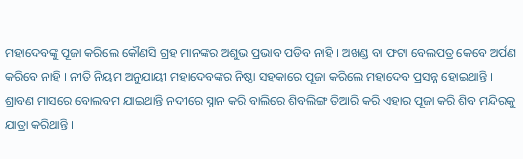ମହାଦେବଙ୍କୁ ପୂଜା କରିଲେ କୌଣସି ଗ୍ରହ ମାନଙ୍କର ଅଶୁଭ ପ୍ରଭାବ ପଡିବ ନାହି । ଅଖଣ୍ଡ ବା ଫଟା ବେଲପତ୍ର କେବେ ଅର୍ପଣ କରିବେ ନାହି । ନୀତି ନିୟମ ଅନୁଯାୟୀ ମହାଦେବଙ୍କର ନିଷ୍ଠା ସହକାରେ ପୂଜା କରିଲେ ମହାଦେବ ପ୍ରସନ୍ନ ହୋଇଥାନ୍ତି । ଶ୍ରାବଣ ମାସରେ ବୋଲବମ ଯାଇଥାନ୍ତି ନଦୀରେ ସ୍ନାନ କରି ବାଲିରେ ଶିବଲିଙ୍ଗ ତିଆରି କରି ଏହାର ପୂଜା କରି ଶିବ ମନ୍ଦିରକୁ ଯାତ୍ରା କରିଥାନ୍ତି ।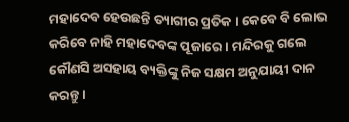ମହାଦେବ ହେଉଛନ୍ତି ତ୍ୟାଗୀର ପ୍ରତିକ । କେବେ ବି ଲୋଭ କରିବେ ନାହି ମହାଦେବଙ୍କ ପୂଜାରେ । ମନ୍ଦିରକୁ ଗଲେ କୌଣସି ଅସହାୟ ବ୍ୟକ୍ତିଙ୍କୁ ନିଜ ସକ୍ଷମ ଅନୁଯାୟୀ ଦାନ କରନ୍ତୁ ।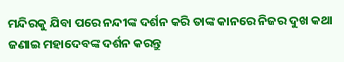ମନ୍ଦିରକୁ ଯିବା ପରେ ନନ୍ଦୀଙ୍କ ଦର୍ଶନ କରି ତାଙ୍କ କାନରେ ନିଜର ଦୁଖ କଥା ଜଣାଇ ମହାଦେବଙ୍କ ଦର୍ଶନ କରନ୍ତୁ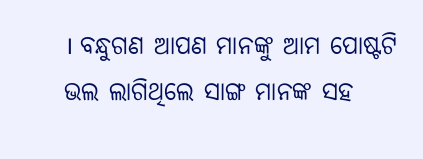। ବନ୍ଧୁଗଣ ଆପଣ ମାନଙ୍କୁ ଆମ ପୋଷ୍ଟଟି ଭଲ ଲାଗିଥିଲେ ସାଙ୍ଗ ମାନଙ୍କ ସହ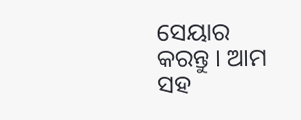ସେୟାର କରନ୍ତୁ । ଆମ ସହ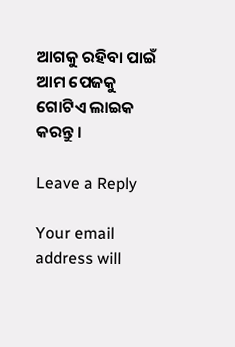ଆଗକୁ ରହିବା ପାଇଁ ଆମ ପେଜକୁ ଗୋଟିଏ ଲାଇକ କରନ୍ତୁ ।

Leave a Reply

Your email address will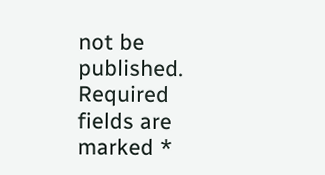not be published. Required fields are marked *